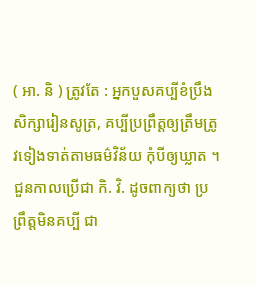( អា. និ ) ត្រូវតែ : អ្នកបួសគប្បីខំប្រឹងសិក្សារៀនសូត្រ, គប្បីប្រព្រឹត្តឲ្យត្រឹមត្រូវទៀងទាត់តាមធម៌វិន័យ កុំបីឲ្យឃ្លាត ។ ជួនកាលប្រើជា កិ. វិ. ដូចពាក្យថា ប្រព្រឹត្តមិនគប្បី ជា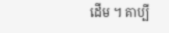ដើម ។ គាប្បី